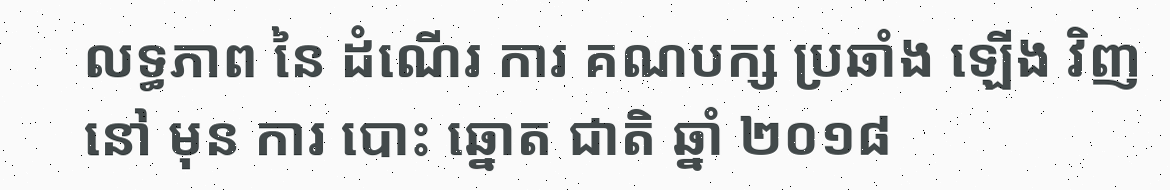លទ្ធភាព នៃ ដំណើរ ការ គណបក្ស ប្រឆាំង ឡើង វិញ នៅ មុន ការ បោះ ឆ្នោត ជាតិ ឆ្នាំ ២០១៨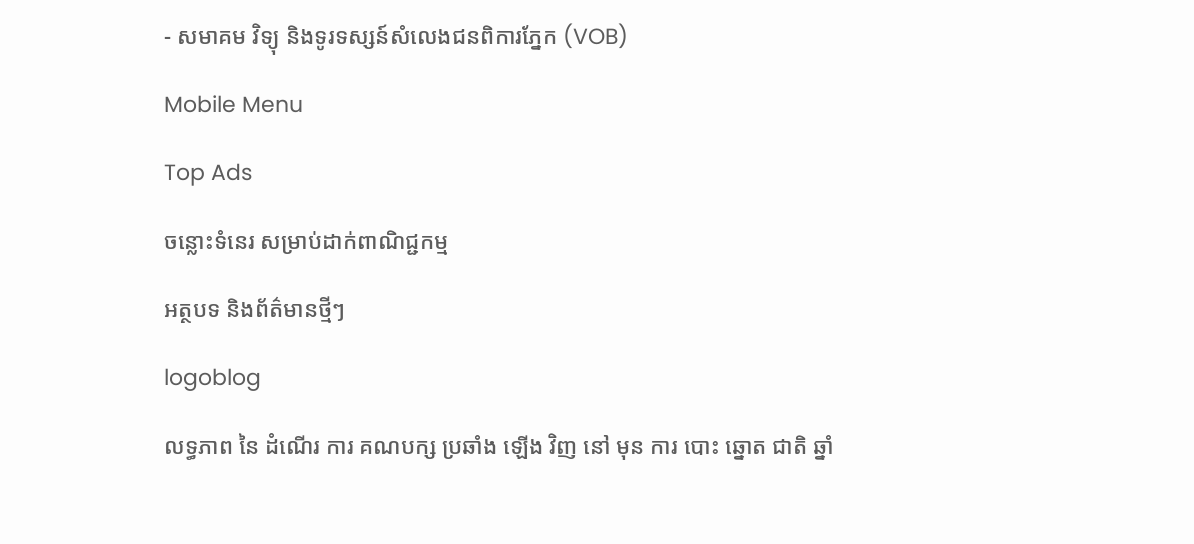- សមាគម វិទ្យុ និងទូរទស្សន៍សំលេងជនពិការភ្នែក (VOB)

Mobile Menu

Top Ads

ចន្លោះទំនេរ សម្រាប់ដាក់ពាណិជ្ជកម្ម

អត្ថបទ និងព័ត៌មានថ្មីៗ

logoblog

លទ្ធភាព នៃ ដំណើរ ការ គណបក្ស ប្រឆាំង ឡើង វិញ នៅ មុន ការ បោះ ឆ្នោត ជាតិ ឆ្នាំ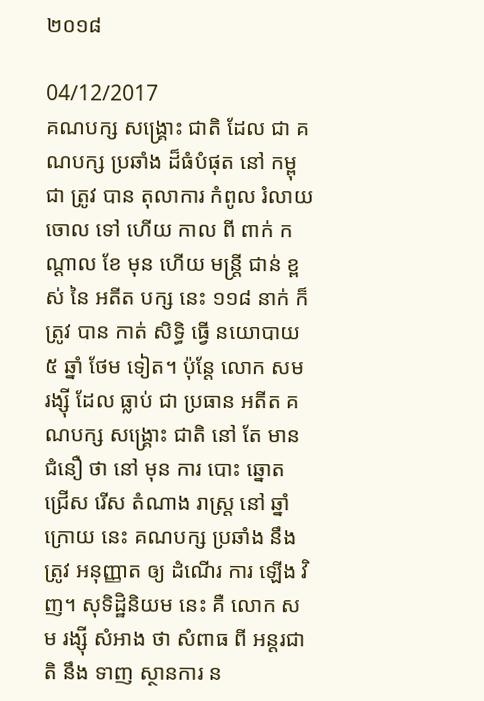២០១៨

04/12/2017
គណបក្ស សង្រ្គោះ ជាតិ ដែល ជា គណបក្ស ប្រឆាំង ដ៏ធំបំផុត នៅ កម្ពុជា ត្រូវ បាន តុលាការ កំពូល រំលាយ ចោល ទៅ ហើយ កាល ពី ពាក់ កណ្តាល ខែ មុន ហើយ មន្ត្រី ជាន់ ខ្ពស់ នៃ អតីត បក្ស នេះ ១១៨ នាក់ ក៏ ត្រូវ បាន កាត់ សិទ្ធិ ធ្វើ នយោបាយ ៥ ឆ្នាំ ថែម ទៀត។ ប៉ុន្តែ លោក សម រង្ស៊ី ដែល ធ្លាប់ ជា ប្រធាន អតីត គណបក្ស សង្រ្គោះ ជាតិ នៅ តែ មាន ជំនឿ ថា នៅ មុន ការ បោះ ឆ្នោត ជ្រើស រើស តំណាង រាស្រ្ត នៅ ឆ្នាំ ក្រោយ នេះ គណបក្ស ប្រឆាំង នឹង ត្រូវ អនុញ្ញាត ឲ្យ ដំណើរ ការ ឡើង វិញ។ សុទិដ្ឋិនិយម នេះ គឺ លោក សម រង្ស៊ី សំអាង ថា សំពាធ ពី អន្តរជាតិ នឹង ទាញ ស្ថានការ ន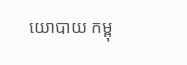យោបាយ កម្ពុ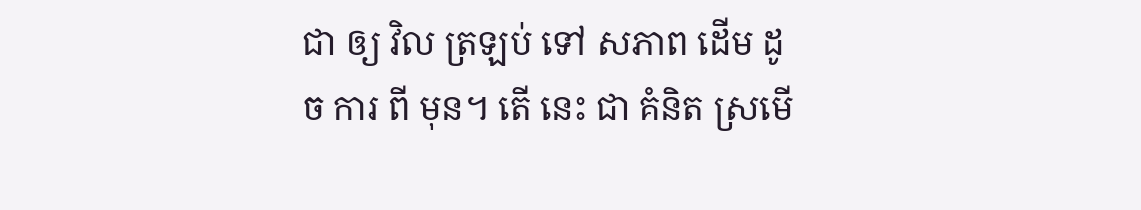ជា ឲ្យ វិល ត្រឡប់ ទៅ សភាព ដើម ដូច ការ ពី មុន។ តើ នេះ ជា គំនិត ស្រមើ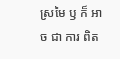ស្រមៃ ឫ ក៏ អាច ជា ការ ពិត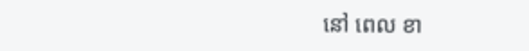នៅ ពេល ខា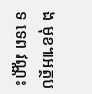ង មុខ៕អត្ថបទ ទេព វណ្ណះ